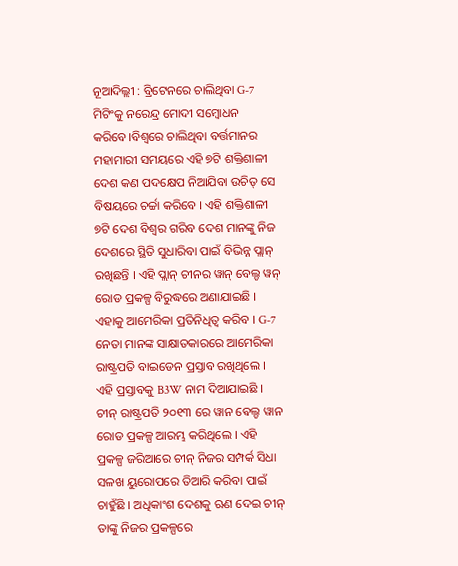ନୂଆଦିଲ୍ଲୀ : ବ୍ରିଟେନରେ ଚାଲିଥିବା G-7 ମିଟିଂକୁ ନରେନ୍ଦ୍ର ମୋଦୀ ସମ୍ବୋଧନ କରିବେ।ବିଶ୍ୱରେ ଚାଲିଥିବା ବର୍ତ୍ତମାନର ମହାମାରୀ ସମୟରେ ଏହି ୭ଟି ଶକ୍ତିଶାଳୀ ଦେଶ କଣ ପଦକ୍ଷେପ ନିଆଯିବା ଉଚିତ୍ ସେ ବିଷୟରେ ଚର୍ଚ୍ଚା କରିବେ । ଏହି ଶକ୍ତିଶାଳୀ ୭ଟି ଦେଶ ବିଶ୍ଵର ଗରିବ ଦେଶ ମାନଙ୍କୁ ନିଜ ଦେଶରେ ସ୍ଥିତି ସୁଧାରିବା ପାଇଁ ବିଭିନ୍ନ ପ୍ଲାନ୍ ରଖିଛନ୍ତି । ଏହି ପ୍ଲାନ୍ ଚୀନର ୱାନ୍ ବେଲ୍ଡ ୱନ୍ ରୋଡ ପ୍ରକଳ୍ପ ବିରୁଦ୍ଧରେ ଅଣାଯାଇଛି । ଏହାକୁ ଆମେରିକା ପ୍ରତିନିଧିତ୍ଵ କରିବ । G-7 ନେତା ମାନଙ୍କ ସାକ୍ଷାତକାରରେ ଆମେରିକା ରାଷ୍ଟ୍ରପତି ବାଇଡେନ ପ୍ରସ୍ତାବ ରଖିଥିଲେ ।
ଏହି ପ୍ରସ୍ତାବକୁ B3W ନାମ ଦିଆଯାଇଛି । ଚୀନ୍ ରାଷ୍ଟ୍ରପତି ୨୦୧୩ ରେ ୱାନ ଵେଲ୍ଡ ୱାନ ରୋଡ ପ୍ରକଳ୍ପ ଆରମ୍ଭ କରିଥିଲେ । ଏହି ପ୍ରକଳ୍ପ ଜରିଆରେ ଚୀନ୍ ନିଜର ସମ୍ପର୍କ ସିଧା ସଳଖ ୟୁରୋପରେ ତିଆରି କରିବା ପାଇଁ ଚାହୁଁଛି । ଅଧିକାଂଶ ଦେଶକୁ ଋଣ ଦେଇ ଚୀନ୍ ତାଙ୍କୁ ନିଜର ପ୍ରକଳ୍ପରେ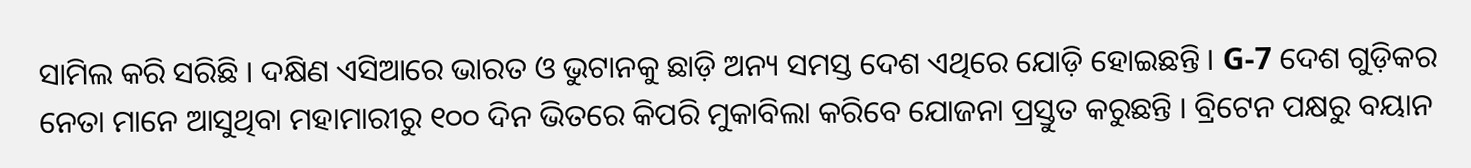ସାମିଲ କରି ସରିଛି । ଦକ୍ଷିଣ ଏସିଆରେ ଭାରତ ଓ ଭୁଟାନକୁ ଛାଡ଼ି ଅନ୍ୟ ସମସ୍ତ ଦେଶ ଏଥିରେ ଯୋଡ଼ି ହୋଇଛନ୍ତି । G-7 ଦେଶ ଗୁଡ଼ିକର ନେତା ମାନେ ଆସୁଥିବା ମହାମାରୀରୁ ୧୦୦ ଦିନ ଭିତରେ କିପରି ମୁକାବିଲା କରିବେ ଯୋଜନା ପ୍ରସ୍ତୁତ କରୁଛନ୍ତି । ବ୍ରିଟେନ ପକ୍ଷରୁ ବୟାନ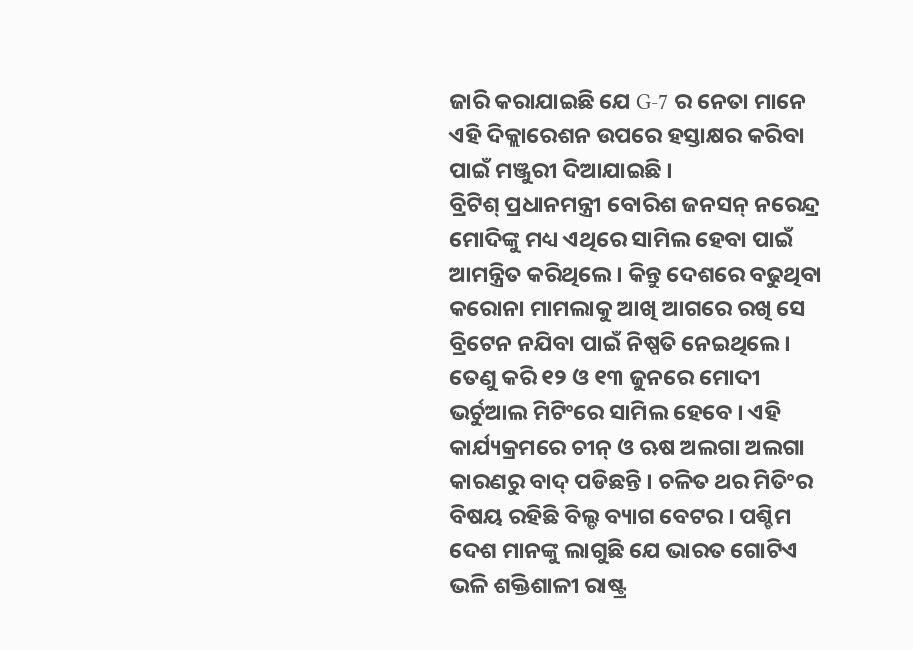ଜାରି କରାଯାଇଛି ଯେ G-7 ର ନେତା ମାନେ ଏହି ଦିକ୍ଲାରେଶନ ଉପରେ ହସ୍ତାକ୍ଷର କରିବା ପାଇଁ ମଞ୍ଜୁରୀ ଦିଆଯାଇଛି ।
ବ୍ରିଟିଶ୍ ପ୍ରଧାନମନ୍ତ୍ରୀ ବୋରିଶ ଜନସନ୍ ନରେନ୍ଦ୍ର ମୋଦିଙ୍କୁ ମଧ୍ୟ ଏଥିରେ ସାମିଲ ହେବା ପାଇଁ ଆମନ୍ତ୍ରିତ କରିଥିଲେ । କିନ୍ତୁ ଦେଶରେ ବଢୁଥିବା କରୋନା ମାମଲାକୁ ଆଖି ଆଗରେ ରଖି ସେ ବ୍ରିଟେନ ନଯିବା ପାଇଁ ନିଷ୍ପତି ନେଇଥିଲେ । ତେଣୁ କରି ୧୨ ଓ ୧୩ ଜୁନରେ ମୋଦୀ ଭର୍ଚୁଆଲ ମିଟିଂରେ ସାମିଲ ହେବେ । ଏହି କାର୍ଯ୍ୟକ୍ରମରେ ଚୀନ୍ ଓ ଋଷ ଅଲଗା ଅଲଗା କାରଣରୁ ବାଦ୍ ପଡିଛନ୍ତି । ଚଳିତ ଥର ମିତିଂର ବିଷୟ ରହିଛି ବିଲ୍ଡ ବ୍ୟାଗ ବେଟର । ପଶ୍ଚିମ ଦେଶ ମାନଙ୍କୁ ଲାଗୁଛି ଯେ ଭାରତ ଗୋଟିଏ ଭଳି ଶକ୍ତିଶାଳୀ ରାଷ୍ଟ୍ର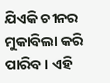ଯିଏକି ଚୀନର ମୁକାବିଲା କରି ପାରିବ । ଏହି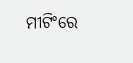ମୀଟିଂରେ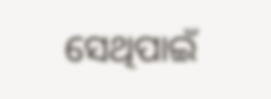ସେଥିପାଇଁ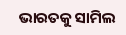ଭାରତକୁ ସାମିଲ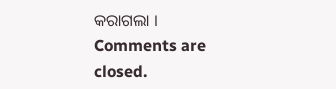କରାଗଲା ।
Comments are closed.